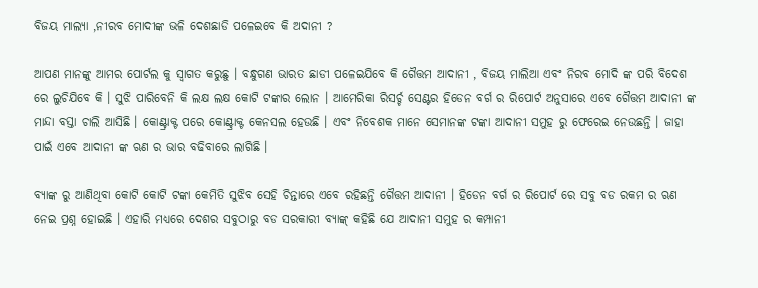ବିଜୟ ମାଲ୍ୟା ,ନୀରବ ମୋଦୀଙ୍କ ଭଳି ଦେଶଛାଡି ପଳେଇବେ କି ଅଦାନୀ ?

ଆପଣ ମାନଙ୍କୁ ଆମର ପୋର୍ଟଲ କୁ ସ୍ୱାଗତ କରୁଛୁ । ବନ୍ଧୁଗଣ ଭାରତ ଛାଡୀ ପଳେଇଯିବେ କି ଗୈତ୍ତମ ଆଦାନୀ , ବିଜୟ ମାଲିଆ ଏବଂ ନିରବ ମୋଦି ଙ୍କ ପରି ବିଦେଶ ରେ ଲୁଚିଯିବେ କି । ସୁଝି ପାରିବେନି କି ଲକ୍ଷ ଲକ୍ଷ କୋଟି ଟଙ୍କାର ଲୋନ । ଆମେରିକା ରିସର୍ଚ୍ଚ ସେଣ୍ଟର ହିଡେନ ବର୍ଗ ର ରିପୋର୍ଟ ଅନୁସାରେ ଏବେ ଗୈତ୍ତମ ଆଦାନୀ ଙ୍କ ମାନ୍ଦା ବସ୍ତା ଚାଲି ଆସିଛି । କୋଣ୍ଟ୍ରାକ୍ଟ ପରେ କୋଣ୍ଟ୍ରାକ୍ଟ କେନସଲ ହେଉଛି । ଏବଂ ନିବେଶକ ମାନେ ସେମାନଙ୍କ ଟଙ୍କା ଆଦାନୀ ସମୁହ ରୁ ଫେରେଇ ନେଉଛନ୍ତି । ଜାହା ପାଇଁ ଏବେ ଆଦାନୀ ଙ୍କ ଋଣ ର ଭାର ବଢିବାରେ ଲାଗିଛି ।

ବ୍ୟାଙ୍କ ରୁ ଆଣିଥିବା କୋଟି କୋଟି ଟଙ୍କା କେମିତି ସୁଝିବ ସେହି ଚିନ୍ତାରେ ଏବେ ରହିଛନ୍ତି ଗୈତ୍ତମ ଆଦାନୀ । ହିଡେନ ବର୍ଗ ର ରିପୋର୍ଟ ରେ ସବୁ ବଡ ରକମ ର ଋଣ ନେଇ ପ୍ରଶ୍ନ ହୋଇଛି । ଏହାରି ମଧ୍ୟରେ ଦେଶର ସବୁଠାରୁ ବଡ ସରକାରୀ ବ୍ୟାଙ୍କ୍ କହିଛି ଯେ ଆଦାନୀ ସମୁହ ର କମ୍ପାନୀ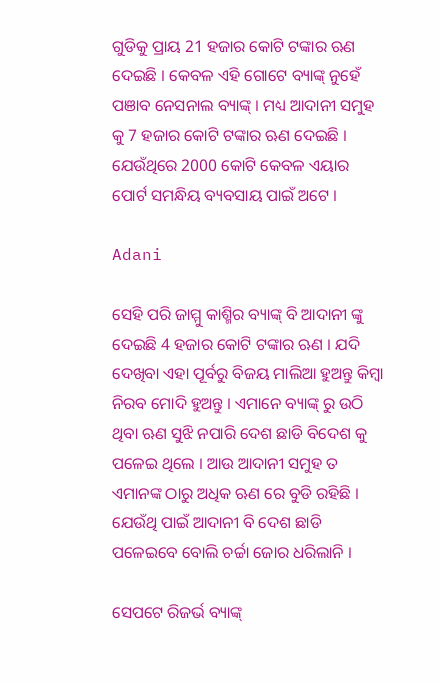ଗୁଡିକୁ ପ୍ରାୟ 21 ହଜାର କୋଟି ଟଙ୍କାର ଋଣ ଦେଇଛି । କେବଳ ଏହି ଗୋଟେ ବ୍ୟାଙ୍କ୍ ନୁହେଁ ପଞାବ ନେସନାଲ ବ୍ୟାଙ୍କ୍ । ମଧ୍ୟ ଆଦାନୀ ସମୁହ କୁ 7 ହଜାର କୋଟି ଟଙ୍କାର ଋଣ ଦେଇଛି । ଯେଉଁଥିରେ 2000 କୋଟି କେବଳ ଏୟାର ପୋର୍ଟ ସମନ୍ଧିୟ ବ୍ୟବସାୟ ପାଇଁ ଅଟେ ।

Adani

ସେହି ପରି ଜାମ୍ମୁ କାଶ୍ମିର ବ୍ୟାଙ୍କ୍ ବି ଆଦାନୀ ଙ୍କୁ ଦେଇଛି 4 ହଜାର କୋଟି ଟଙ୍କାର ଋଣ । ଯଦି ଦେଖିବା ଏହା ପୂର୍ବରୁ ବିଜୟ ମାଲିଆ ହୁଅନ୍ତୁ କିମ୍ବା ନିରବ ମୋଦି ହୁଅନ୍ତୁ । ଏମାନେ ବ୍ୟାଙ୍କ୍ ରୁ ଉଠି ଥିବା ଋଣ ସୁଝି ନପାରି ଦେଶ ଛାଡି ବିଦେଶ କୁ ପଳେଇ ଥିଲେ । ଆଉ ଆଦାନୀ ସମୁହ ତ ଏମାନଙ୍କ ଠାରୁ ଅଧିକ ଋଣ ରେ ବୁଡି ରହିଛି । ଯେଉଁଥି ପାଇଁ ଆଦାନୀ ବି ଦେଶ ଛାଡି ପଳେଇବେ ବୋଲି ଚର୍ଚ୍ଚା ଜୋର ଧରିଲାନି ।

ସେପଟେ ରିଜର୍ଭ ବ୍ୟାଙ୍କ୍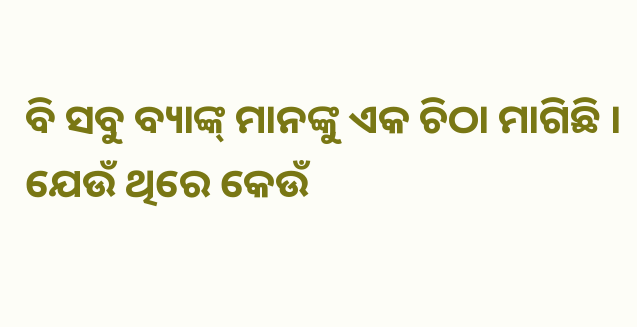ବି ସବୁ ବ୍ୟାଙ୍କ୍ ମାନଙ୍କୁ ଏକ ଚିଠା ମାଗିଛି । ଯେଉଁ ଥିରେ କେଉଁ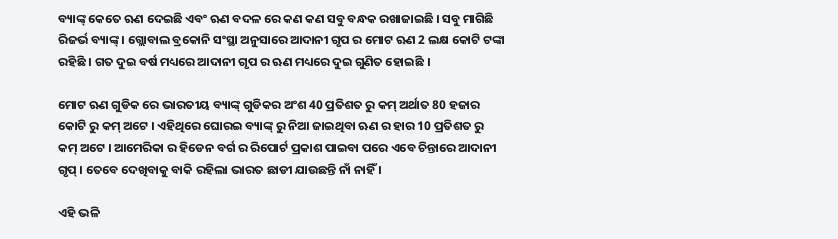ବ୍ୟାଙ୍କ୍ କେତେ ଋଣ ଦେଇଛି ଏବଂ ଋଣ ବଦଳ ରେ କଣ କଣ ସବୁ ବନ୍ଧକ ରଖାଜାଇଛି । ସବୁ ମାଗିଛି ରିଜର୍ଭ ବ୍ୟାଙ୍କ୍ । ଗ୍ଲୋବାଲ ବ୍ରକୋନି ସଂସ୍ଥା ଅନୁସାରେ ଆଦାନୀ ଗୃପ ର ମୋଟ ଋଣ 2 ଲକ୍ଷ କୋଟି ଟଙ୍କା ରହିଛି । ଗତ ଦୁଇ ବର୍ଷ ମଧ୍ୟରେ ଆଦାନୀ ଗୃପ ର ଋଣ ମଧ୍ୟରେ ଦୁଇ ଗୁଣିତ ହୋଇଛି ।

ମୋଟ ଋଣ ଗୁଡିକ ରେ ଭାରତୀୟ ବ୍ୟାଙ୍କ୍ ଗୁଡିକର ଅଂଶ 40 ପ୍ରତିଶତ ରୁ କମ୍ ଅର୍ଥାତ 80 ହଜାର କୋଟି ରୁ କମ୍ ଅଟେ । ଏହିଥିରେ ଘୋରଇ ବ୍ୟାଙ୍କ୍ ରୁ ନିଆ ଜାଇଥିବା ଋଣ ର ହାର 10 ପ୍ରତିଶତ ରୁ କମ୍ ଅଟେ । ଆମେରିକା ର ହିଡେନ ବର୍ଗ ର ରିପୋର୍ଟ ପ୍ରକାଶ ପାଇବା ପରେ ଏବେ ଚିନ୍ତାରେ ଆଦାନୀ ଗୃପ୍ । ତେବେ ଦେଖିବାକୁ ବାକି ରହିଲା ଭାରତ ଛାଡୀ ଯାଉଛନ୍ତି ନାଁ ନାହିଁ ।

ଏହି ଭଳି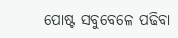ପୋଷ୍ଟ ସବୁବେଳେ ପଢିବା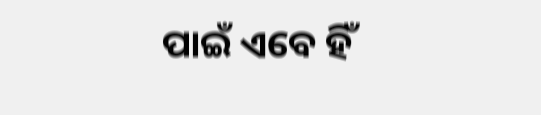ପାଇଁ ଏବେ ହିଁ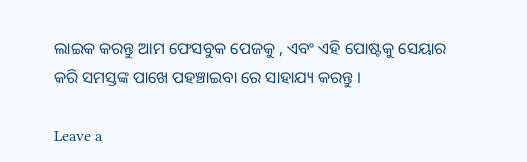ଲାଇକ କରନ୍ତୁ ଆମ ଫେସବୁକ ପେଜକୁ , ଏବଂ ଏହି ପୋଷ୍ଟକୁ ସେୟାର କରି ସମସ୍ତଙ୍କ ପାଖେ ପହଞ୍ଚାଇବା ରେ ସାହାଯ୍ୟ କରନ୍ତୁ ।

Leave a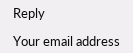Reply

Your email address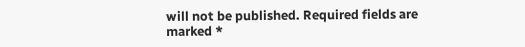will not be published. Required fields are marked *